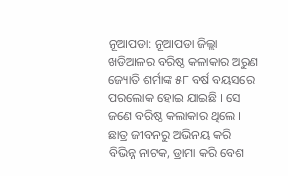ନୂଆପଡା: ନୂଆପଡା ଜିଲ୍ଲା ଖଡିଆଳର ବରିଷ୍ଠ କଳାକାର ଅରୁଣ ଜ୍ୟୋତି ଶର୍ମାଙ୍କ ୫୮ ବର୍ଷ ବୟସରେ ପରଲୋକ ହୋଇ ଯାଇଛି । ସେ ଜଣେ ବରିଷ୍ଠ କଲାକାର ଥିଲେ । ଛାତ୍ର ଜୀବନରୁ ଅଭିନୟ କରି ବିଭିନ୍ନ ନାଟକ, ଡ୍ରାମା କରି ବେଶ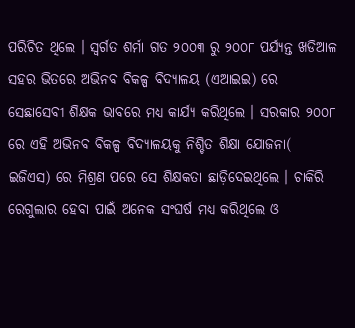ପରିଚିତ ଥିଲେ । ସ୍ୱର୍ଗତ ଶର୍ମା ଗତ ୨୦୦୩ ରୁ ୨୦୦୮ ପର୍ଯ୍ୟନ୍ତ ଖଡିଆଳ ସହର ଭିତରେ ଅଭିନବ ବିକଳ୍ପ ବିଦ୍ୟାଳୟ (ଏଆଇଇ) ରେ ସେଛାସେବୀ ଶିକ୍ଷକ ଭାବରେ ମଧ୍ୟ କାର୍ଯ୍ୟ କରିଥିଲେ । ସରକାର ୨୦୦୮ ରେ ଏହି ଅଭିନବ ବିକଳ୍ପ ବିଦ୍ୟାଳୟକୁ ନିଶ୍ଚିତ ଶିକ୍ଷା ଯୋଜନା( ଇଜିଏସ) ରେ ମିଶ୍ରଣ ପରେ ସେ ଶିକ୍ଷକତା ଛାଡ଼ିଦେଇଥିଲେ । ଚାକିରି ରେଗୁଲାର ହେବା ପାଇଁ ଅନେକ ସଂଘର୍ଷ ମଧ୍ୟ କରିଥିଲେ ଓ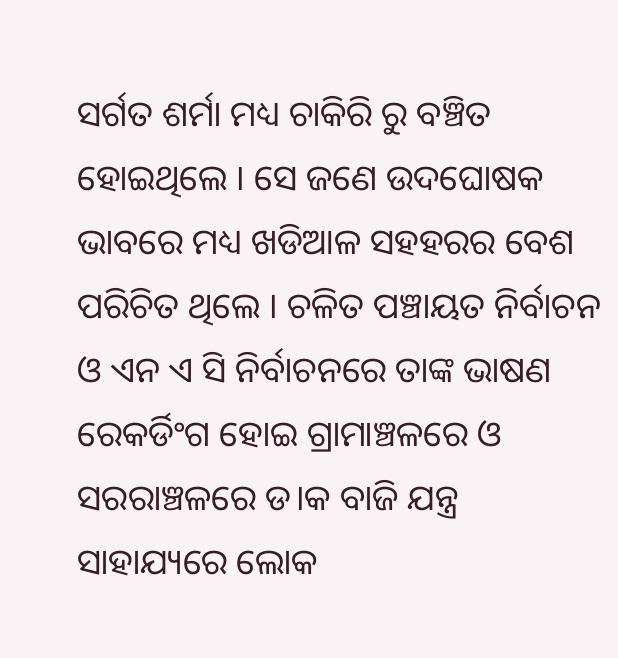ସର୍ଗତ ଶର୍ମା ମଧ୍ୟ ଚାକିରି ରୁ ବଞ୍ଚିତ ହୋଇଥିଲେ । ସେ ଜଣେ ଉଦଘୋଷକ ଭାବରେ ମଧ୍ୟ ଖଡିଆଳ ସହହରର ବେଶ ପରିଚିତ ଥିଲେ । ଚଳିତ ପଞ୍ଚାୟତ ନିର୍ବାଚନ ଓ ଏନ ଏ ସି ନିର୍ବାଚନରେ ତାଙ୍କ ଭାଷଣ ରେକର୍ଡିଂଗ ହୋଇ ଗ୍ରାମାଞ୍ଚଳରେ ଓ ସରରାଞ୍ଚଳରେ ଡ।କ ବାଜି ଯନ୍ତ୍ର ସାହାଯ୍ୟରେ ଲୋକ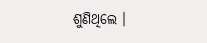ଶୁଣିଥିଲେ ।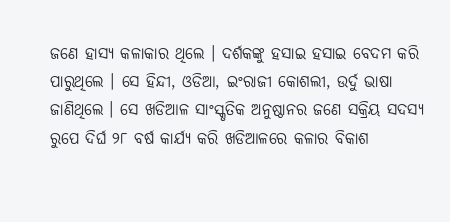ଜଣେ ହାସ୍ୟ କଳାକାର ଥିଲେ । ଦର୍ଶକଙ୍କୁ ହସାଇ ହସାଇ ବେଦମ କରି ପାରୁଥିଲେ । ସେ ହିନ୍ଦୀ, ଓଡିଆ, ଇଂରାଜୀ କୋଶଲୀ, ଉର୍ଦୁ ଭାଷା ଜାଣିଥିଲେ । ସେ ଖଡିଆଳ ସାଂସ୍କୃତିକ ଅନୁଷ୍ଠାନର ଜଣେ ସକ୍ରିୟ ସଦସ୍ୟ ରୁପେ ଦିର୍ଘ ୨୮ ବର୍ଷ କାର୍ଯ୍ୟ କରି ଖଡିଆଳରେ କଳାର ବିକାଶ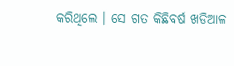କରିଥିଲେ । ସେ ଗତ କିଛିବର୍ଷ ଖଡିଆଳ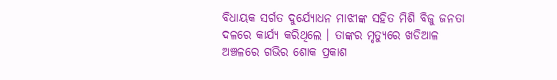ବିଧାୟକ ସର୍ଗତ ଦୁର୍ଯ୍ୟୋଧନ ମାଝୀଙ୍କ ସହିତ ମିଶି ବିଜୁ ଜନତା ଦଳରେ କାର୍ଯ୍ୟ କରିଥିଲେ । ତାଙ୍କର ମୃତ୍ୟୁରେ ଖଡିଆଳ ଅଞ୍ଚଳରେ ଗଭିର ଶୋକ ପ୍ରକାଶ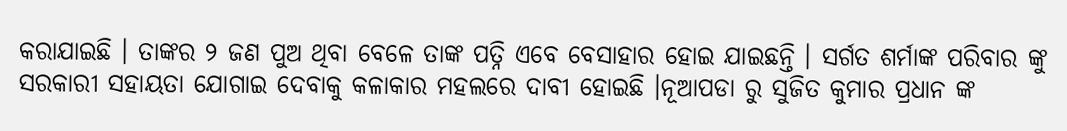କରାଯାଇଛି । ତାଙ୍କର ୨ ଜଣ ପୁଅ ଥିବା ବେଳେ ତାଙ୍କ ପତ୍ନି ଏବେ ବେସାହାର ହୋଇ ଯାଇଛନ୍ତି । ସର୍ଗତ ଶର୍ମାଙ୍କ ପରିବାର ଙ୍କୁ ସରକାରୀ ସହାୟତା ଯୋଗାଇ ଦେବାକୁ କଳାକାର ମହଲରେ ଦାବୀ ହୋଇଛି ।ନୂଆପଡା ରୁ ସୁଜିତ କୁମାର ପ୍ରଧାନ ଙ୍କ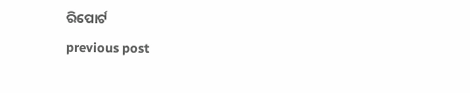ରିପୋର୍ଟ
previous post